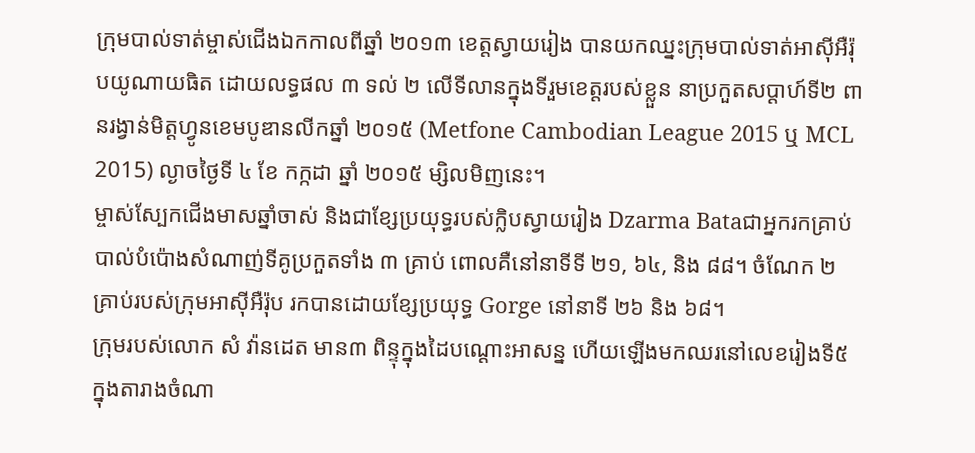ក្រុមបាល់ទាត់ម្ចាស់ជើងឯកកាលពីឆ្នាំ ២០១៣ ខេត្តស្វាយរៀង បានយកឈ្នះក្រុមបាល់ទាត់អាស៊ីអឺរ៉ុបយូណាយធិត ដោយលទ្ធផល ៣ ទល់ ២ លើទីលានក្នុងទីរួមខេត្តរបស់ខ្លួន នាប្រកួតសប្ដាហ៍ទី២ ពានរង្វាន់មិត្តហ្វូនខេមបូឌានលីកឆ្នាំ ២០១៥ (Metfone Cambodian League 2015 ឬ MCL 2015) ល្ងាចថ្ងៃទី ៤ ខែ កក្កដា ឆ្នាំ ២០១៥ ម្សិលមិញនេះ។
ម្ចាស់ស្បែកជើងមាសឆ្នាំចាស់ និងជាខ្សែប្រយុទ្ធរបស់ក្លិបស្វាយរៀង Dzarma Bataជាអ្នករកគ្រាប់បាល់បំប៉ោងសំណាញ់ទីគូប្រកួតទាំង ៣ គ្រាប់ ពោលគឺនៅនាទីទី ២១, ៦៤, និង ៨៨។ ចំណែក ២ គ្រាប់របស់ក្រុមអាស៊ីអឺរ៉ុប រកបានដោយខ្សែប្រយុទ្ធ Gorge នៅនាទី ២៦ និង ៦៨។
ក្រុមរបស់លោក សំ វ៉ានដេត មាន៣ ពិន្ទុក្នុងដៃបណ្ដោះអាសន្ន ហើយឡើងមកឈរនៅលេខរៀងទី៥ ក្នុងតារាងចំណា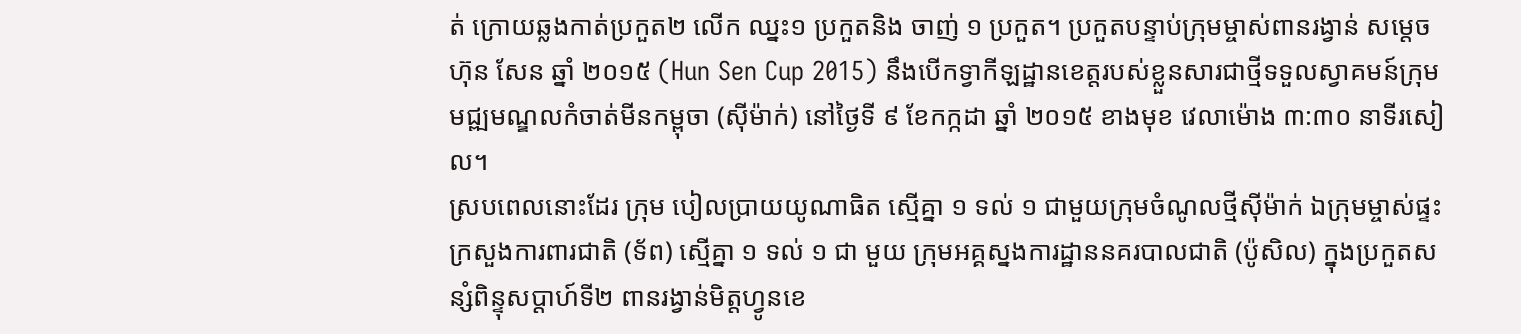ត់ ក្រោយឆ្លងកាត់ប្រកួត២ លើក ឈ្នះ១ ប្រកួតនិង ចាញ់ ១ ប្រកួត។ ប្រកួតបន្ទាប់ក្រុមម្ចាស់ពានរង្វាន់ សម្ដេច ហ៊ុន សែន ឆ្នាំ ២០១៥ (Hun Sen Cup 2015) នឹងបើកទ្វាកីឡដ្ឋានខេត្តរបស់ខ្លួនសារជាថ្មីទទួលស្វាគមន៍ក្រុមមជ្ឍមណ្ឌលកំចាត់មីនកម្ពុចា (ស៊ីម៉ាក់) នៅថ្ងៃទី ៩ ខែកក្កដា ឆ្នាំ ២០១៥ ខាងមុខ វេលាម៉ោង ៣:៣០ នាទីរសៀល។
ស្របពេលនោះដែរ ក្រុម បៀលប្រាយយូណាធិត ស្មើគ្នា ១ ទល់ ១ ជាមួយក្រុមចំណូលថ្មីស៊ីម៉ាក់ ឯក្រុមម្ចាស់ផ្ទះក្រសួងការពារជាតិ (ទ័ព) ស្មើគ្នា ១ ទល់ ១ ជា មួយ ក្រុមអគ្គស្នងការដ្ឋាននគរបាលជាតិ (ប៉ូសិល) ក្នុងប្រកួតសន្សំពិន្ទុសប្ដាហ៍ទី២ ពានរង្វាន់មិត្តហ្វូនខេ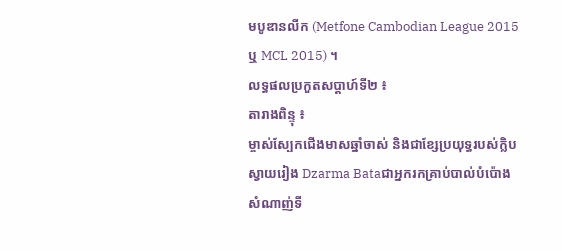មបូឌានលីក (Metfone Cambodian League 2015 ឬ MCL 2015) ។
លទ្ធផលប្រកួតសប្ដាហ៍ទី២ ៖
តារាងពិន្ទុ ៖
ម្ចាស់ស្បែកជើងមាសឆ្នាំចាស់ និងជាខ្សែប្រយុទ្ធរបស់ក្លិបស្វាយរៀង Dzarma Bataជាអ្នករកគ្រាប់បាល់បំប៉ោងសំណាញ់ទី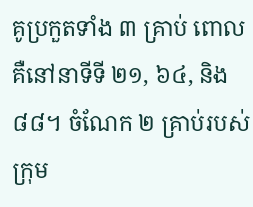គូប្រកួតទាំង ៣ គ្រាប់ ពោលគឺនៅនាទីទី ២១, ៦៤, និង ៨៨។ ចំណែក ២ គ្រាប់របស់ក្រុម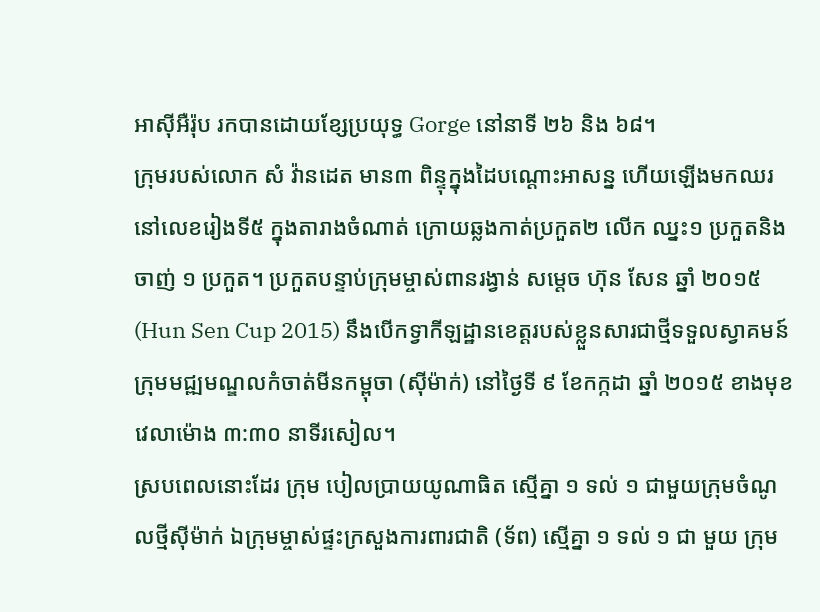អាស៊ីអឺរ៉ុប រកបានដោយខ្សែប្រយុទ្ធ Gorge នៅនាទី ២៦ និង ៦៨។
ក្រុមរបស់លោក សំ វ៉ានដេត មាន៣ ពិន្ទុក្នុងដៃបណ្ដោះអាសន្ន ហើយឡើងមកឈរនៅលេខរៀងទី៥ ក្នុងតារាងចំណាត់ ក្រោយឆ្លងកាត់ប្រកួត២ លើក ឈ្នះ១ ប្រកួតនិង ចាញ់ ១ ប្រកួត។ ប្រកួតបន្ទាប់ក្រុមម្ចាស់ពានរង្វាន់ សម្ដេច ហ៊ុន សែន ឆ្នាំ ២០១៥ (Hun Sen Cup 2015) នឹងបើកទ្វាកីឡដ្ឋានខេត្តរបស់ខ្លួនសារជាថ្មីទទួលស្វាគមន៍ក្រុមមជ្ឍមណ្ឌលកំចាត់មីនកម្ពុចា (ស៊ីម៉ាក់) នៅថ្ងៃទី ៩ ខែកក្កដា ឆ្នាំ ២០១៥ ខាងមុខ វេលាម៉ោង ៣:៣០ នាទីរសៀល។
ស្របពេលនោះដែរ ក្រុម បៀលប្រាយយូណាធិត ស្មើគ្នា ១ ទល់ ១ ជាមួយក្រុមចំណូលថ្មីស៊ីម៉ាក់ ឯក្រុមម្ចាស់ផ្ទះក្រសួងការពារជាតិ (ទ័ព) ស្មើគ្នា ១ ទល់ ១ ជា មួយ ក្រុម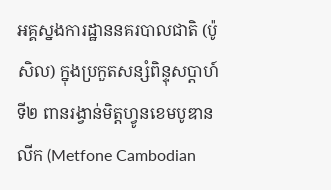អគ្គស្នងការដ្ឋាននគរបាលជាតិ (ប៉ូសិល) ក្នុងប្រកួតសន្សំពិន្ទុសប្ដាហ៍ទី២ ពានរង្វាន់មិត្តហ្វូនខេមបូឌានលីក (Metfone Cambodian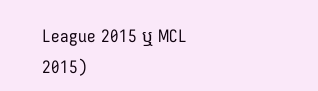League 2015 ឬ MCL 2015)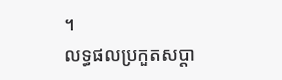។
លទ្ធផលប្រកួតសប្ដា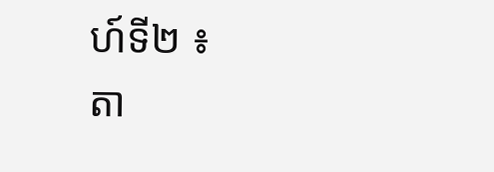ហ៍ទី២ ៖
តា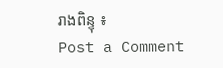រាងពិន្ទុ ៖
Post a Comment